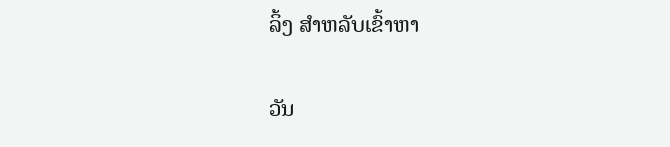ລິ້ງ ສຳຫລັບເຂົ້າຫາ

ວັນ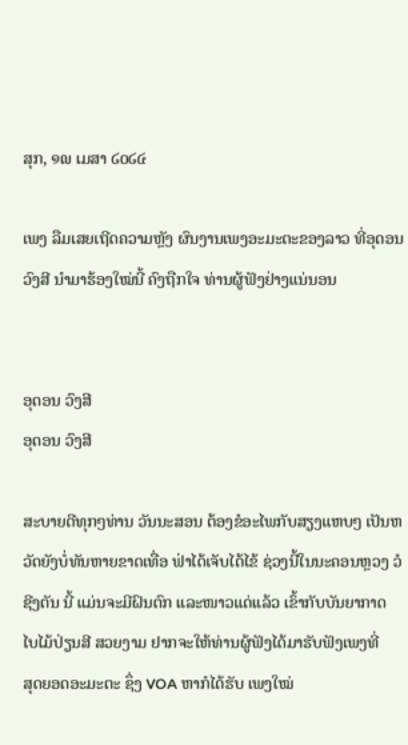ສຸກ, ໑໙ ເມສາ ໒໐໒໔

ເພງ ລືມເສຍເຖີດຄວາມຫຼັງ ຜົນງານເພງອະມະຕະຂອງລາວ ທີ່ອຸດອນ ວົງສີ ນຳມາຮ້ອງໃໝ່ນີ້ ຄົງຖືກໃຈ ທ່ານຜູ້ຟັງຢ່າງແນ່ນອນ


ອຸດອນ ວົງສີ
ອຸດອນ ວົງສີ

ສະບາຍດີທຸກໆທ່ານ ວັນນະສອນ ຕ້ອງຂໍອະໄພກັບສຽງແຫບໆ ເປັນຫວັດຍັງບໍ່ທັນຫາຍຂາດເທື່ອ ຟ່າໄດ້ເຈັບໄດ້ໄຂ້ ຊ່ວງນີ້ໃນນະຄອນຫຼວງ ວໍຊີງຕັນ ນີ້ ແມ່ນຈະມີຝົນຕົກ ແລະໜາວແດ່ແລ້ວ ເຂົ້າກັບບັນຍາກາດ ໄບໄມ້ປ່ຽນສີ ສວຍງາມ ຢາກຈະໃຫ້ທ່ານຜູ້ຟັງໄດ້ມາຮັບຟັງເພງທີ່
ສຸດຍອດອະມະຕະ ຊຶ່ງ VOA ຫາກໍໄດ້ຮັບ ເພງໃໝ່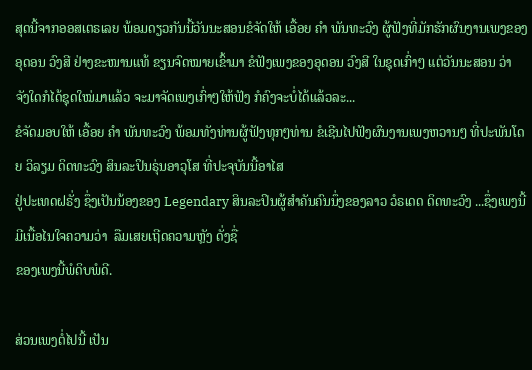ສຸດນີ້ຈາກອອສເຕຣເລຍ ພ້ອມດຽວກັນນີ້ວັນນະສອນຂໍຈັດໃຫ້ ເອື້ອຍ ຄຳ ພັນທະວົງ ຜູ້ຟັງທີ່ມັກຮັກຜົນງານເພງຂອງອຸດອນ ວົງສີ ຢ່າງຂະໜານແທ້ ຂຽນຈົດໝາຍເຂົ້າມາ ຂໍຟັງເພງຂອງອຸດອນ ວົງສີ ໃນຊຸດເກົ່າໆ ແຕ່ວັນນະສອນ ວ່າ ຈັງໃດກໍໄດ້ຊຸດໃໝ່ມາແລ້ວ ຈະມາຈັດເພງເກົ່າໆໃຫ້ຟັງ ກໍຄົງຈະບໍ່ໄດ້ແລ້ວລະ...
ຂໍຈັດມອບໃຫ້ ເອື້ອຍ ຄຳ ພັນທະວົງ ພ້ອມທັງທ່ານຜູ້ຟັງທຸກໆທ່ານ ຂໍເຊີນໄປຟັງຜົນງານເພງຫວານໆ ທີ່ປະພັນໂດຍ ວິລຽມ ດິດທະວົງ ສິນລະປິນຣຸ່ນອາວຸໂສ ທີ່ປະຈຸບັນນີ້ອາໄສ
ຢູ່ປະເທດຝຣັ່ງ ຊຶ່ງເປັນນ້ອງຂອງ Legendary ສິນລະປິນຜູ້ສຳຄັນຄົນນຶ່ງຂອງລາວ ວໍຣເດດ ດິດທະວົງ ...ຊຶ່ງເພງນີ້ ມີເນື້ອໄນໃຈຄວາມວ່າ  ລືມເສຍເຖີດຄວາມຫຼັງ ດັ່ງຊື່
ຂອງເພງນີ້ພໍດິບພໍດີ.

ສ່ວນເພງຕໍ່ໄປນີ້ ເປັນ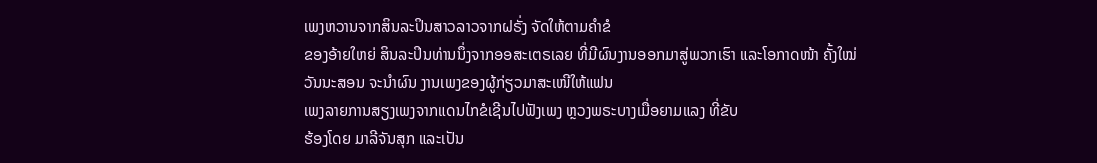ເພງຫວານຈາກສິນລະປິນສາວລາວຈາກຝຣັ່ງ ຈັດໃຫ້ຕາມຄຳຂໍ
ຂອງອ້າຍໃຫຍ່ ສິນລະປິນທ່ານນຶ່ງຈາກອອສະເຕຣເລຍ ທີ່ມີຜົນງານອອກມາສູ່ພວກເຮົາ ແລະໂອກາດໜ້າ ຄັ້ງໃໝ່ວັນນະສອນ ຈະນຳຜົນ ງານເພງຂອງຜູ້ກ່ຽວມາສະເໜີໃຫ້ແຟນ
ເພງລາຍການສຽງເພງຈາກແດນໄກຂໍເຊີນໄປຟັງເພງ ຫຼວງພຣະບາງເມື່ອຍາມແລງ ທີ່ຂັບ
ຮ້ອງໂດຍ ມາລີຈັນສຸກ ແລະເປັນ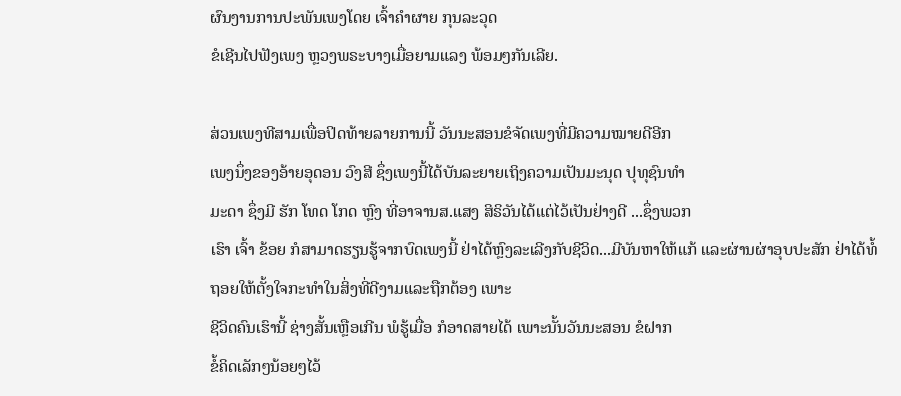ຜົນງານການປະພັນເພງໂດຍ ເຈົ້າຄຳຜາຍ ກຸນລະວຸດ
ຂໍເຊີນໄປຟັງເພງ ຫຼວງພຣະບາງເມື່ອຍາມແລງ ພ້ອມໆກັນເລີຍ.

ສ່ວນເພງທີສາມເພື່ອປິດທ້າຍລາຍການນີ້ ວັນນະສອນຂໍຈັດເພງທີ່ມີຄວາມໝາຍດີອີກ
ເພງນຶ່ງຂອງອ້າຍອຸດອນ ວົງສີ ຊຶ່ງເພງນີ້ໄດ້ບັນລະຍາຍເຖິງຄວາມເປັນມະນຸດ ປຸທຸຊົນທຳ
ມະດາ ຊຶ່ງມີ ຮັກ ໂທດ ໂກດ ຫຼົງ ທີ່ອາຈານສ.ແສງ ສິຣິວັນໄດ້ແຕ່ໄວ້ເປັນຢ່າງດີ ...ຊຶ່ງພວກ
ເຮົາ ເຈົ້າ ຂ້ອຍ ກໍສາມາດຮຽນຮູ້ຈາກບົດເພງນີ້ ຢ່າໄດ້ຫຼົງລະເລີງກັບຊີວິດ...ມີບັນຫາໃຫ້ແກ້ ແລະຜ່ານຜ່າອຸບປະສັກ ຢ່າໄດ້ທໍ້ຖອຍໃຫ້ຕັ້ງໃຈກະທຳໃນສິ່ງທີ່ດີງາມແລະຖືກຕ້ອງ ເພາະ
ຊີວິດຄົນເຮົານີ້ ຊ່າງສັ້ນເຫຼືອເກີນ ພໍຮູ້ເມື່ອ ກໍອາດສາຍໄດ້ ເພາະນັ້ນວັນນະສອນ ຂໍຝາກ
ຂໍ້ຄິດເລັກໆນ້ອຍໆໄວ້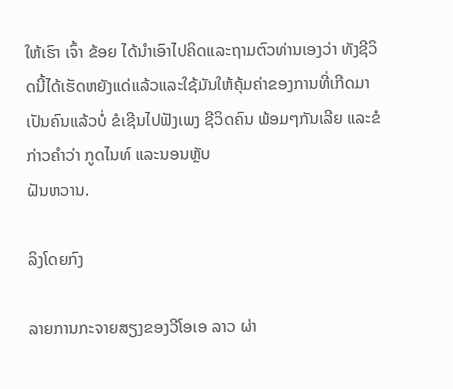ໃຫ້ເຮົາ ເຈົ້າ ຂ້ອຍ ໄດ້ນຳເອົາໄປຄິດແລະຖາມຕົວທ່ານເອງວ່າ ທັງຊີວິດນີ້ໄດ້ເຮັດຫຍັງແດ່ແລ້ວແລະໃຊ້ມັນໃຫ້ຄຸ້ມຄ່າຂອງການທີ່ເກີດມາເປັນຄົນແລ້ວບໍ່ ຂໍເຊີນໄປຟັງເພງ ຊີວິດຄົນ ພ້ອມໆກັນເລີຍ ແລະຂໍກ່າວຄຳວ່າ ກູດໄນທ໌ ແລະນອນຫຼັບ
ຝັນຫວານ.

ລິງໂດຍກົງ

ລາຍການກະຈາຍສຽງຂອງວີໂອເອ ລາວ ຜ່າ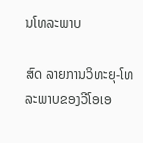ນໂທລະພາບ

ສົດ ລາຍການວິທະຍຸ-ໂທລະພາບຂອງວີໂອເອ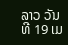ລາວ ວັນທີ 19 ເມ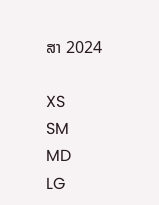ສາ 2024

XS
SM
MD
LG